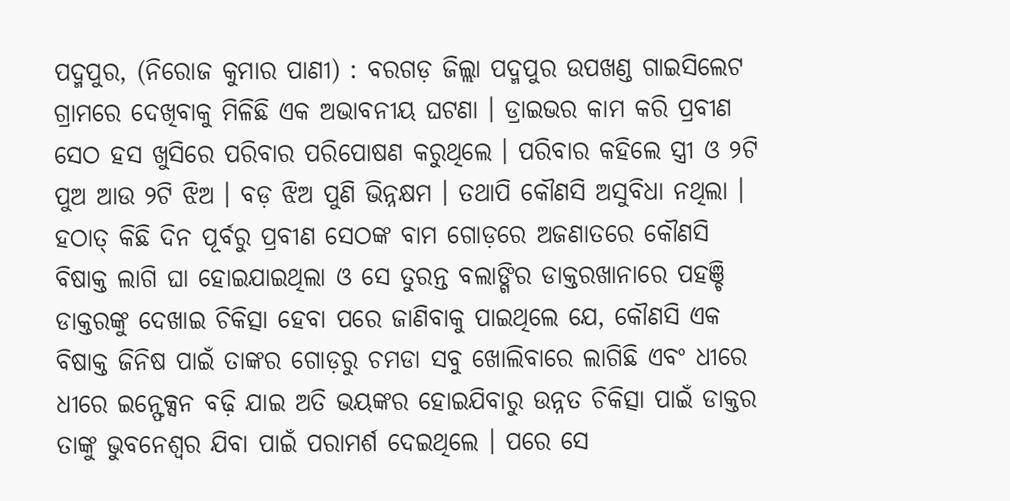ପଦ୍ମପୁର, (ନିରୋଜ କୁମାର ପାଣୀ) : ବରଗଡ଼ ଜିଲ୍ଲା ପଦ୍ମପୁର ଉପଖଣ୍ଡ ଗାଇସିଲେଟ ଗ୍ରାମରେ ଦେଖିବାକୁ ମିଳିଛି ଏକ ଅଭାବନୀୟ ଘଟଣା । ଡ୍ରାଇଭର କାମ କରି ପ୍ରବୀଣ ସେଠ ହସ ଖୁସିରେ ପରିବାର ପରିପୋଷଣ କରୁଥିଲେ । ପରିବାର କହିଲେ ସ୍ତ୍ରୀ ଓ ୨ଟି ପୁଅ ଆଉ ୨ଟି ଝିଅ । ବଡ଼ ଝିଅ ପୁଣି ଭିନ୍ନକ୍ଷମ । ତଥାପି କୌଣସି ଅସୁବିଧା ନଥିଲା । ହଠାତ୍ କିଛି ଦିନ ପୂର୍ବରୁ ପ୍ରବୀଣ ସେଠଙ୍କ ବାମ ଗୋଡ଼ରେ ଅଜଣାତରେ କୌଣସି ବିଷାକ୍ତ ଲାଗି ଘା ହୋଇଯାଇଥିଲା ଓ ସେ ତୁରନ୍ତ ବଲାଙ୍ଗିର ଡାକ୍ତରଖାନାରେ ପହଞ୍ଚି ଡାକ୍ତରଙ୍କୁ ଦେଖାଇ ଚିକିତ୍ସା ହେବା ପରେ ଜାଣିବାକୁ ପାଇଥିଲେ ଯେ, କୌଣସି ଏକ ବିଷାକ୍ତ ଜିନିଷ ପାଇଁ ତାଙ୍କର ଗୋଡ଼ରୁ ଚମଡା ସବୁ ଖୋଲିବାରେ ଲାଗିଛି ଏବଂ ଧୀରେ ଧୀରେ ଇନ୍ଫେକ୍ସନ ବଢ଼ି ଯାଇ ଅତି ଭୟଙ୍କର ହୋଇଯିବାରୁ ଉନ୍ନତ ଚିକିତ୍ସା ପାଇଁ ଡାକ୍ତର ତାଙ୍କୁ ଭୁବନେଶ୍ୱର ଯିବା ପାଇଁ ପରାମର୍ଶ ଦେଇଥିଲେ । ପରେ ସେ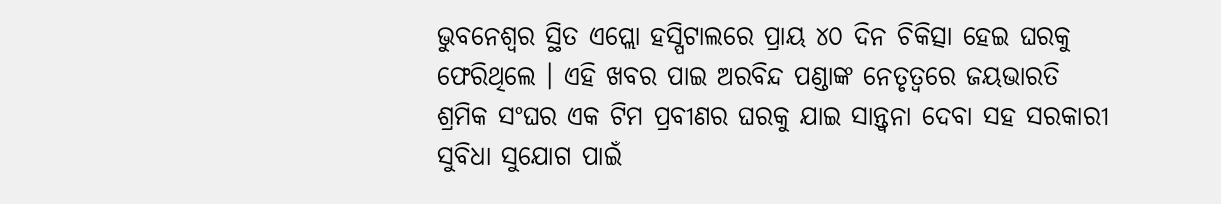ଭୁବନେଶ୍ୱର ସ୍ଥିତ ଏପ୍ଲୋ ହସ୍ପିଟାଲରେ ପ୍ରାୟ ୪୦ ଦିନ ଚିକିତ୍ସା ହେଇ ଘରକୁ ଫେରିଥିଲେ । ଏହି ଖବର ପାଇ ଅରବିନ୍ଦ ପଣ୍ଡାଙ୍କ ନେତୃତ୍ଵରେ ଜୟଭାରତି ଶ୍ରମିକ ସଂଘର ଏକ ଟିମ ପ୍ରବୀଣର ଘରକୁ ଯାଇ ସାନ୍ତ୍ଵନା ଦେବା ସହ ସରକାରୀ ସୁବିଧା ସୁଯୋଗ ପାଇଁ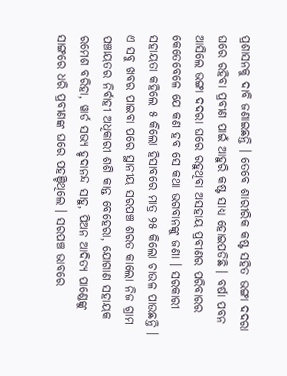ପ୍ରଶାସନକୁ ଦାବି ଜଣାଇଛନ୍ତି । ତେବେ ଶାରୀରିକ କଷ୍ଟ ସହିତ ଭଙ୍ଗା ଦଦରା ଘରେ ରହିବା ପ୍ରବୀଣ ପାଇଁ ଆହୁରି କଷ୍ଟ ସାଧ୍ୟ ହୋଇପଡିଛି । ବର୍ଷା ପବନ ଆସିଲେ ଭଙ୍ଗା ଦଦରା ଘରେ ରହୁଥିବା ଅସହାୟ ପ୍ରବୀଣର ପରିବାରର କେତେବେଳେ ଯେ କଣ ହବ ସେ କଥା ଭଗବାନଙ୍କୁ ଜଣା । ସରକାରୀ ସହାୟତା କହିଲେ ୫ କିଲୋ ହିସାବରେ ମାତ୍ର ୨୫ କିଲୋ ଚାଉଳ ପାଉଛନ୍ତି । ଏ ସବୁ ଖବର ପାଇବା ପରେ ସ୍ଥାନୀୟ ସରପଞ୍ଚ ଶରତ କାଲୋ ନିଜ ଗ୍ରାମ ପଞ୍ଚାୟତର ନିର୍ବାହୀ ଅଧିକାରୀ ଶଶି କାନ୍ତ ବେହେରା, ଯୋଗାଣ ସହାୟକ ରମେଶ ବରିହା, ୱାର୍ଡ ସଭ୍ୟ ହୃଦାନନ୍ଦ ସାହୁ, ପିଅନ ଆଦିତ୍ୟ ପାଣ୍ଡେଙ୍କୁ ସାଙ୍ଗରେ ଧରି ପ୍ରବୀଣଙ୍କ ଘରେ ପହଞ୍ଚିଥିଲେ । ସରପଞ୍ଚ ଭାବରେ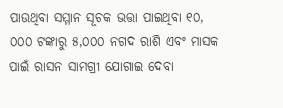ପାଉଥିବା ସମ୍ମାନ ସୂଚକ ଭତ୍ତା ପାଇଥିବା ୧୦, ୦୦୦ ଟଙ୍କାରୁ ୫,୦୦୦ ନଗଦ ରାଶି ଏବଂ ମାସକ ପାଇଁ ରାସନ ସାମଗ୍ରୀ ଯୋଗାଇ ଦେବା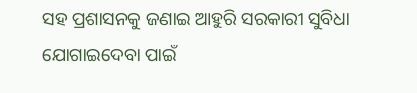ସହ ପ୍ରଶାସନକୁ ଜଣାଇ ଆହୁରି ସରକାରୀ ସୁବିଧା ଯୋଗାଇଦେବା ପାଇଁ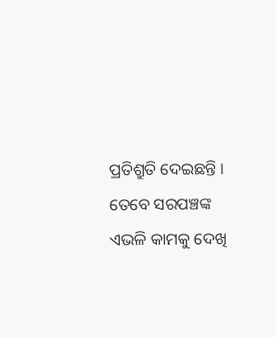ପ୍ରତିଶ୍ରୁତି ଦେଇଛନ୍ତି । ତେବେ ସରପଞ୍ଚଙ୍କ ଏଭଳି କାମକୁ ଦେଖି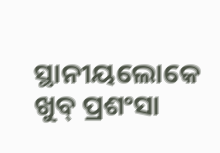ସ୍ଥାନୀୟଲୋକେ ଖୁବ୍ ପ୍ରଶଂସା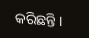କରିଛନ୍ତି ।